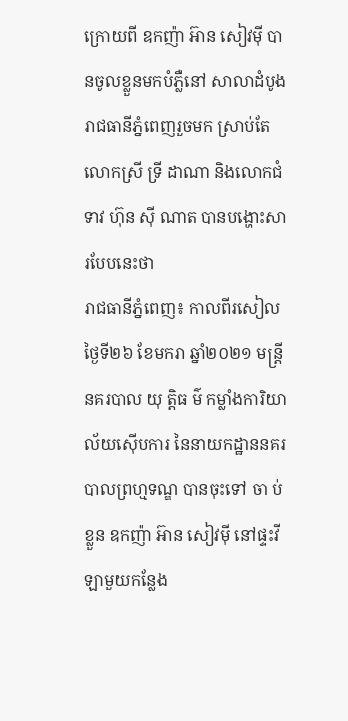ក្រោយពី ឧកញ៉ា អ៊ាន សៀវមុី បានចូលខ្លួនមកបំភ្លឺនៅ សាលាដំបូងរាជធានីភ្នំពេញរួចមក ស្រាប់តែលោកស្រី ទ្រី ដាណា និងលោកជំទាវ ហ៊ុន សុី ណាត បានបង្ហោះសារបែបនេះថា
រាជធានីភ្នំពេញ៖ កាលពីរសៀលថ្ងៃទី២៦ ខែមករា ឆ្នាំ២០២១ មន្ដ្រីនគរបាល យុ ត្តិធ ម៌ កម្លាំងការិយាល័យស៊ើបការ នៃនាយកដ្ឋាននគរបាលព្រហ្មទណ្ឌ បានចុះទៅ ចា ប់ ខ្លួន ឧកញ៉ា អ៊ាន សៀវម៉ី នៅផ្ទះវីឡាមួយកន្លែង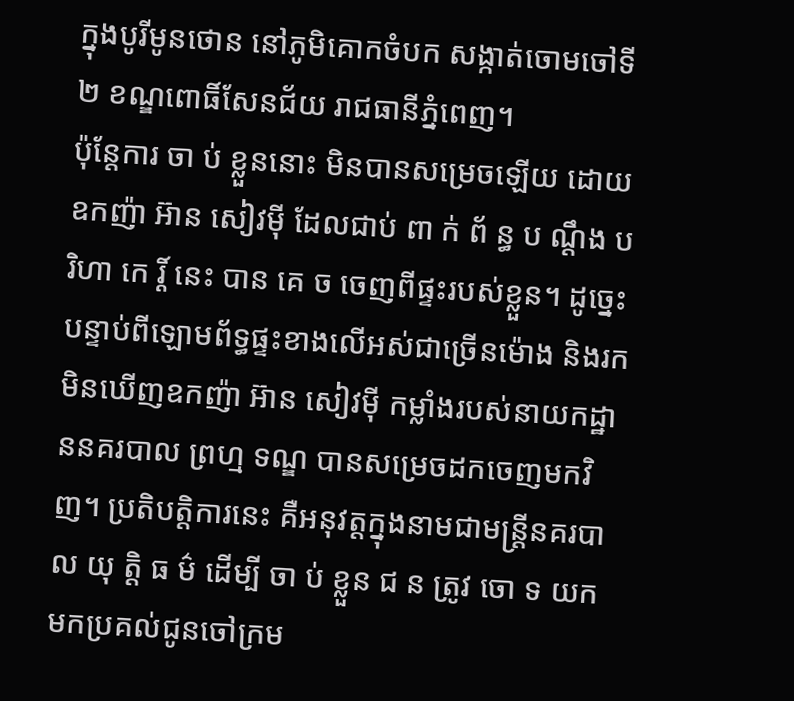ក្នុងបូរីមូនថោន នៅភូមិគោកចំបក សង្កាត់ចោមចៅទី២ ខណ្ឌពោធិ៍សែនជ័យ រាជធានីភ្នំពេញ។
ប៉ុន្ដែការ ចា ប់ ខ្លួននោះ មិនបានសម្រេចឡើយ ដោយឧកញ៉ា អ៊ាន សៀវម៉ី ដែលជាប់ ពា ក់ ព័ ន្ធ ប ណ្ដឹង បរិហា កេ រ្ដិ៍ នេះ បាន គេ ច ចេញពីផ្ទះរបស់ខ្លួន។ ដូច្នេះបន្ទាប់ពីឡោមព័ទ្ធផ្ទះខាងលើអស់ជាច្រើនម៉ោង និងរកមិនឃើញឧកញ៉ា អ៊ាន សៀវម៉ី កម្លាំងរបស់នាយកដ្ឋាននគរបាល ព្រហ្ម ទណ្ឌ បានសម្រេចដកចេញមកវិញ។ ប្រតិបត្តិការនេះ គឺអនុវត្តក្នុងនាមជាមន្ដ្រីនគរបាល យុ ត្តិ ធ ម៌ ដើម្បី ចា ប់ ខ្លួន ជ ន ត្រូវ ចោ ទ យកមកប្រគល់ជូនចៅក្រម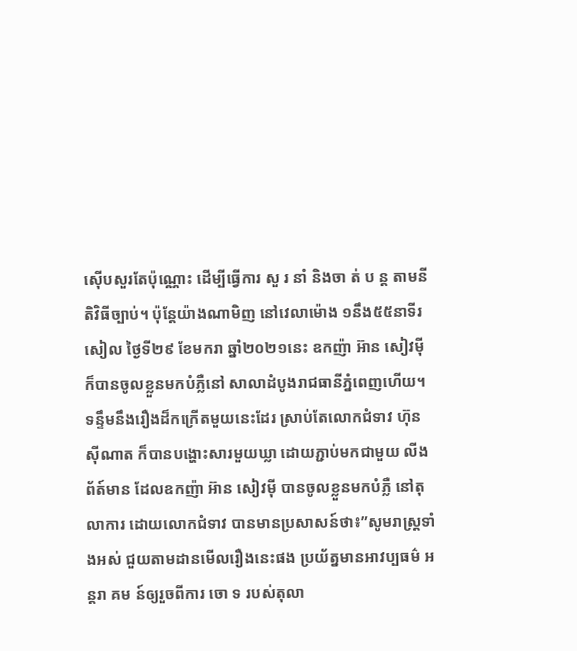ស៊ើបសួរតែប៉ុណ្ណោះ ដើម្បីធ្វើការ សួ រ នាំ និងចា ត់ ប ន្ដ តាមនីតិវិធីច្បាប់។ ប៉ុន្ដែយ៉ាងណាមិញ នៅវេលាម៉ោង ១នឹង៥៥នាទីរសៀល ថ្ងៃទី២៩ ខែមករា ឆ្នាំ២០២១នេះ ឧកញ៉ា អ៊ាន សៀវមុី ក៏បានចូលខ្លួនមកបំភ្លឺនៅ សាលាដំបូងរាជធានីភ្នំពេញហេីយ។
ទន្ទឹមនឹងរឿងដ៏កក្រើតមួយនេះដែរ ស្រាប់តែលោកជំទាវ ហ៊ុន សុីណាត ក៏បានបង្ហោះសារមួយឃ្លា ដោយភ្ជាប់មកជាមួយ លីងព័ត៍មាន ដែលឧកញ៉ា អ៊ាន សៀវមុី បានចូលខ្លួនមកបំភ្លឺ នៅតុលាការ ដោយលោកជំទាវ បានមានប្រសាសន៍ថា៖”សូមរាស្ត្រទាំងអស់ ជួយតាមដានមេីលរឿងនេះផង ប្រយ័ត្នមានអាវប្បធម៌ អ ន្តរា គម ន៍ឲ្យរួចពីការ ចោ ទ របស់តុលា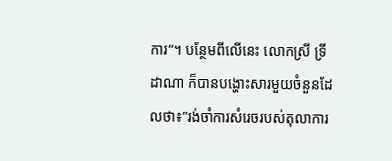ការ“។ បន្ថែមពីលើនេះ លោកស្រី ទ្រី ដាណា ក៏បានបង្ហោះសារមួយចំនួនដែលថា៖”រង់ចាំការសំរេចរបស់តុលាការ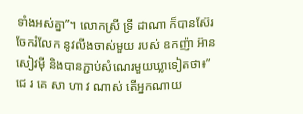ទាំងអស់គ្នា”។ លោកស្រី ទ្រី ដាណា ក៏បានស៊ែរចែករំលែក នូវលីងចាស់មួយ របស់ ឧកញ៉ា អ៊ាន សៀវមុី និងបានភ្ជាប់សំណេរមួយឃ្លាទៀតថា៖”ជេ រ គេ សា ហា វ ណាស់ តើអ្នកណាយ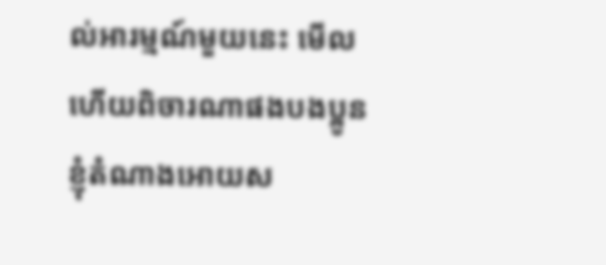ល់អារម្មណ៍មួយនេះ មើលហើយពិចារណាផងបងប្អូន ខ្ញុំតំណាងអោយស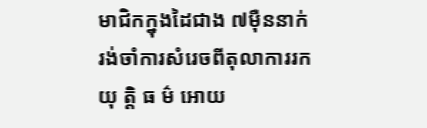មាជិកក្នុងដៃជាង ៧មុឺននាក់ រង់ចាំការសំរេចពីតុលាការរកយុ ត្តិ ធ ម៌ អោយ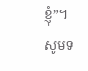ខ្ញុំ”។
សូមទ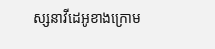ស្សនាវីដេអូខាងក្រោម